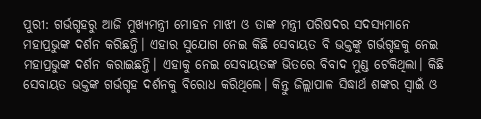ପୁରୀ: ଗର୍ଭଗୃହରୁ ଆଜି ମୁଖ୍ୟମନ୍ତ୍ରୀ ମୋହନ ମାଝୀ ଓ ତାଙ୍କ ମନ୍ତ୍ରୀ ପରିଷଦର ସଦସ୍ୟମାନେ ମହାପ୍ରଭୁଙ୍କ ଦର୍ଶନ କରିଛନ୍ତି। ଏହାର ସୁଯୋଗ ନେଇ କିଛି ସେବାୟତ ବି ଭକ୍ତଙ୍କୁ ଗର୍ଭଗୃହକୁ ନେଇ ମହାପ୍ରଭୁଙ୍କ ଦର୍ଶନ କରାଇଛନ୍ତି। ଏହାକୁ ନେଇ ସେବାୟତଙ୍କ ଭିତରେ ବିବାଦ ମୁଣ୍ଡ ଟେକିଥିଲା। କିଛି ସେବାୟତ ଭକ୍ତଙ୍କ ଗର୍ଭଗୃହ ଦର୍ଶନକୁ ବିରୋଧ କରିଥିଲେ। କିନ୍ତୁ ଜିଲ୍ଲାପାଳ ସିଦ୍ଧାର୍ଥ ଶଙ୍କର ସ୍ବାଇଁ ଓ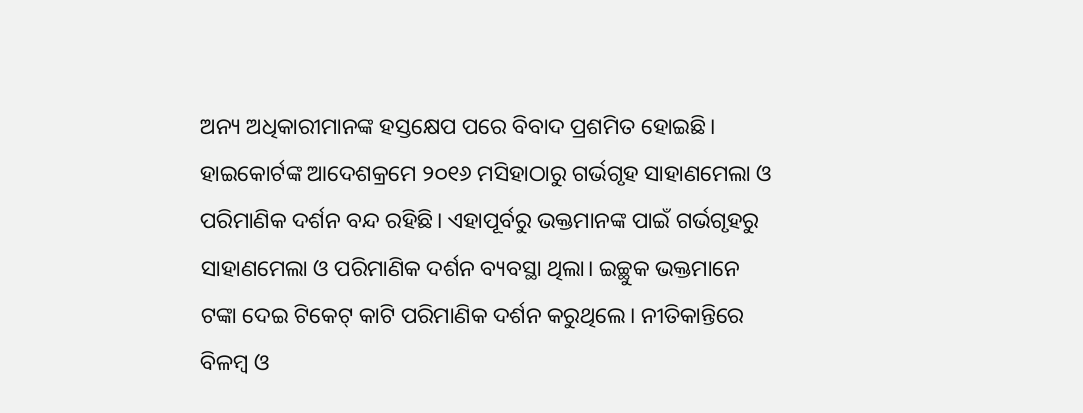ଅନ୍ୟ ଅଧିକାରୀମାନଙ୍କ ହସ୍ତକ୍ଷେପ ପରେ ବିବାଦ ପ୍ରଶମିତ ହୋଇଛି।
ହାଇକୋର୍ଟଙ୍କ ଆଦେଶକ୍ରମେ ୨୦୧୬ ମସିହାଠାରୁ ଗର୍ଭଗୃହ ସାହାଣମେଲା ଓ ପରିମାଣିକ ଦର୍ଶନ ବନ୍ଦ ରହିଛି। ଏହାପୂର୍ବରୁ ଭକ୍ତମାନଙ୍କ ପାଇଁ ଗର୍ଭଗୃହରୁ ସାହାଣମେଲା ଓ ପରିମାଣିକ ଦର୍ଶନ ବ୍ୟବସ୍ଥା ଥିଲା। ଇଚ୍ଛୁକ ଭକ୍ତମାନେ ଟଙ୍କା ଦେଇ ଟିକେଟ୍ କାଟି ପରିମାଣିକ ଦର୍ଶନ କରୁଥିଲେ। ନୀତିକାନ୍ତିରେ ବିଳମ୍ବ ଓ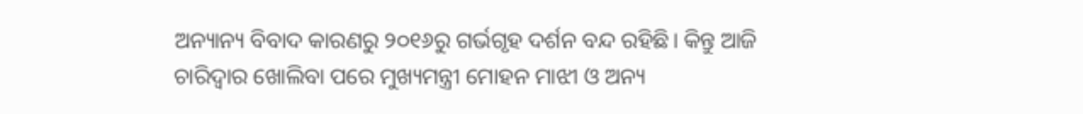ଅନ୍ୟାନ୍ୟ ବିବାଦ କାରଣରୁ ୨୦୧୬ରୁ ଗର୍ଭଗୃହ ଦର୍ଶନ ବନ୍ଦ ରହିଛି। କିନ୍ତୁ ଆଜି ଚାରିଦ୍ବାର ଖୋଲିବା ପରେ ମୁଖ୍ୟମନ୍ତ୍ରୀ ମୋହନ ମାଝୀ ଓ ଅନ୍ୟ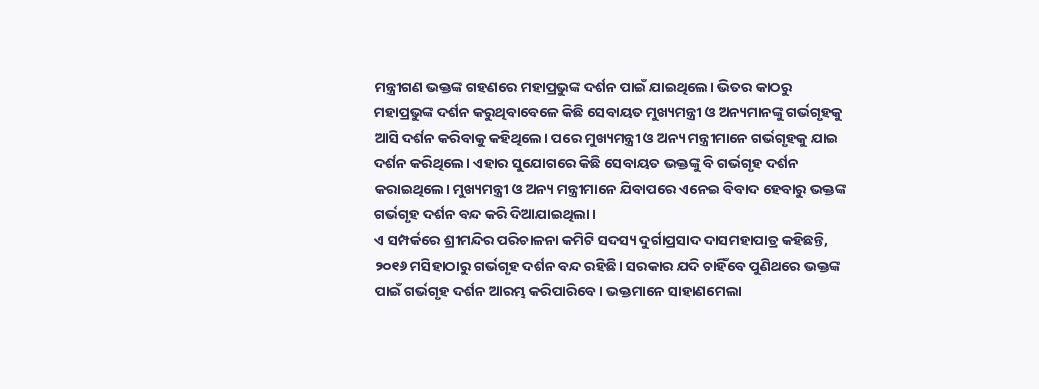ମନ୍ତ୍ରୀଗଣ ଭକ୍ତଙ୍କ ଗହଣରେ ମହାପ୍ରଭୁଙ୍କ ଦର୍ଶନ ପାଇଁ ଯାଇଥିଲେ। ଭିତର କାଠରୁ ମହାପ୍ରଭୁଙ୍କ ଦର୍ଶନ କରୁଥିବାବେଳେ କିଛି ସେବାୟତ ମୁଖ୍ୟମନ୍ତ୍ରୀ ଓ ଅନ୍ୟମାନଙ୍କୁ ଗର୍ଭଗୃହକୁ ଆସି ଦର୍ଶନ କରିବାକୁ କହିଥିଲେ। ପରେ ମୁଖ୍ୟମନ୍ତ୍ରୀ ଓ ଅନ୍ୟ ମନ୍ତ୍ରୀମାନେ ଗର୍ଭଗୃହକୁ ଯାଇ ଦର୍ଶନ କରିଥିଲେ। ଏହାର ସୁଯୋଗରେ କିଛି ସେବାୟତ ଭକ୍ତଙ୍କୁ ବି ଗର୍ଭଗୃହ ଦର୍ଶନ କରାଇଥିଲେ। ମୁଖ୍ୟମନ୍ତ୍ରୀ ଓ ଅନ୍ୟ ମନ୍ତ୍ରୀମାନେ ଯିବାପରେ ଏନେଇ ବିବାଦ ହେବାରୁ ଭକ୍ତଙ୍କ ଗର୍ଭଗୃହ ଦର୍ଶନ ବନ୍ଦ କରି ଦିଆଯାଇଥିଲା।
ଏ ସମ୍ପର୍କରେ ଶ୍ରୀମନ୍ଦିର ପରିଚାଳନା କମିଟି ସଦସ୍ୟ ଦୁର୍ଗାପ୍ରସାଦ ଦାସମହାପାତ୍ର କହିଛନ୍ତି, ୨୦୧୬ ମସିହାଠାରୁ ଗର୍ଭଗୃହ ଦର୍ଶନ ବନ୍ଦ ରହିଛି। ସରକାର ଯଦି ଚାହିଁବେ ପୁଣିଥରେ ଭକ୍ତଙ୍କ ପାଇଁ ଗର୍ଭଗୃହ ଦର୍ଶନ ଆରମ୍ଭ କରିପାରିବେ। ଭକ୍ତମାନେ ସାହାଣମେଲା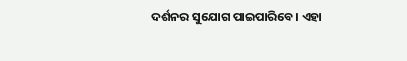ଦର୍ଶନର ସୁଯୋଗ ପାଇପାରିବେ। ଏହା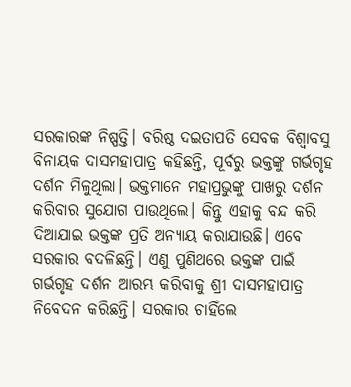ସରକାରଙ୍କ ନିଷ୍ପତ୍ତି। ବରିଷ୍ଠ ଦଇତାପତି ସେବକ ବିଶ୍ବାବସୁ ବିନାୟକ ଦାସମହାପାତ୍ର କହିଛନ୍ତି, ପୂର୍ବରୁ ଭକ୍ତଙ୍କୁ ଗର୍ଭଗୃହ ଦର୍ଶନ ମିଳୁଥିଲା। ଭକ୍ତମାନେ ମହାପ୍ରଭୁଙ୍କୁ ପାଖରୁ ଦର୍ଶନ କରିବାର ସୁଯୋଗ ପାଉଥିଲେ। କିନ୍ତୁ ଏହାକୁ ବନ୍ଦ କରି ଦିଆଯାଇ ଭକ୍ତଙ୍କ ପ୍ରତି ଅନ୍ୟାୟ କରାଯାଉଛି। ଏବେ ସରକାର ବଦଳିଛନ୍ତି। ଏଣୁ ପୁଣିଥରେ ଭକ୍ତଙ୍କ ପାଇଁ ଗର୍ଭଗୃହ ଦର୍ଶନ ଆରମ୍ଭ କରିବାକୁ ଶ୍ରୀ ଦାସମହାପାତ୍ର ନିବେଦନ କରିଛନ୍ତି। ସରକାର ଚାହିଁଲେ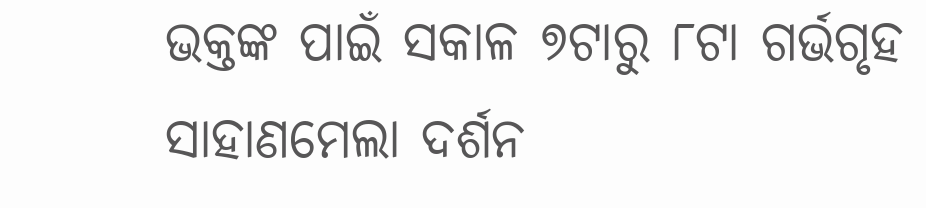ଭକ୍ତଙ୍କ ପାଇଁ ସକାଳ ୭ଟାରୁ ୮ଟା ଗର୍ଭଗୃହ ସାହାଣମେଲା ଦର୍ଶନ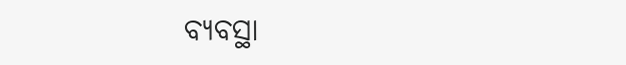ବ୍ୟବସ୍ଥା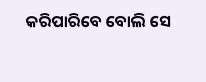କରିପାରିବେ ବୋଲି ସେ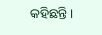କହିଛନ୍ତି।